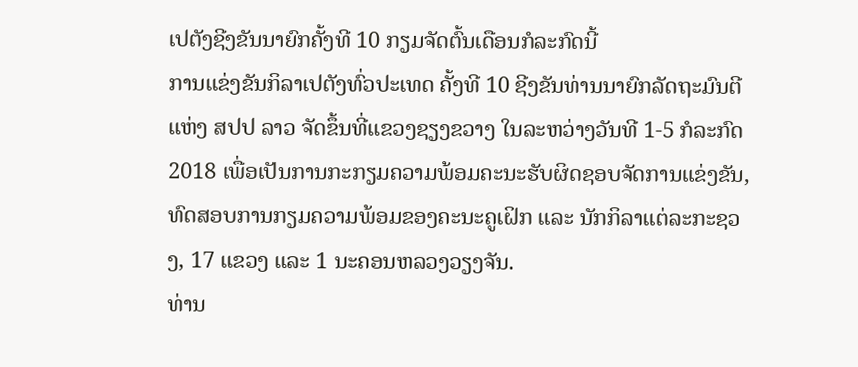ເປຕັງຊີງຂັນນາຍົກຄັ້ງທີ 10 ກຽມຈັດຕົ້ນເດືອນກໍລະກົດນີ້
ການແຂ່ງຂັນກິລາເປຕັງທົ່ວປະເທດ ຄັ້ງທີ 10 ຊີງຂັນທ່ານນາຍົກລັດຖະມົນຕີ ແຫ່ງ ສປປ ລາວ ຈັດຂຶ້ນທີ່ແຂວງຊຽງຂວາງ ໃນລະຫວ່າງວັນທີ 1-5 ກໍລະກົດ 2018 ເພື່ອເປັນການກະກຽມຄວາມພ້ອມຄະນະຮັບຜິດຊອບຈັດການແຂ່ງຂັນ, ທົດສອບການກຽມຄວາມພ້ອມຂອງຄະນະຄູເຝິກ ແລະ ນັກກິລາແຕ່ລະກະຊວງ, 17 ແຂວງ ແລະ 1 ນະຄອນຫລວງວຽງຈັນ.
ທ່ານ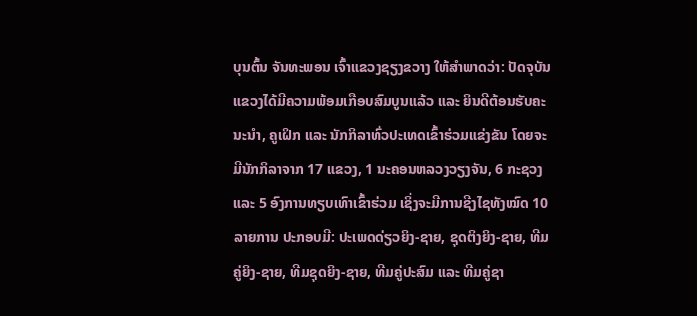ບຸນຕົ້ນ ຈັນທະພອນ ເຈົ້າແຂວງຊຽງຂວາງ ໃຫ້ສໍາພາດວ່າ: ປັດຈຸບັນແຂວງໄດ້ມີຄວາມພ້ອມເກືອບສົມບູນແລ້ວ ແລະ ຍິນດີຕ້ອນຮັບຄະນະນຳ, ຄູເຝິກ ແລະ ນັກກິລາທົ່ວປະເທດເຂົ້າຮ່ວມແຂ່ງຂັນ ໂດຍຈະມີນັກກິລາຈາກ 17 ແຂວງ, 1 ນະຄອນຫລວງວຽງຈັນ, 6 ກະຊວງ ແລະ 5 ອົງການທຽບເທົາເຂົ້າຮ່ວມ ເຊິ່ງຈະມີການຊີງໄຊທັງໝົດ 10 ລາຍການ ປະກອບມີ: ປະເພດດ່ຽວຍິງ-ຊາຍ, ຊຸດຕິງຍິງ-ຊາຍ, ທີມຄູ່ຍິງ-ຊາຍ, ທີມຊຸດຍິງ-ຊາຍ, ທີມຄູ່ປະສົມ ແລະ ທີມຄູ່ຊາ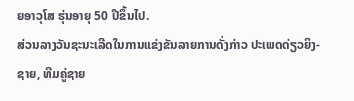ຍອາວຸໂສ ຮຸ່ນອາຍຸ 50 ປີຂຶ້ນໄປ.
ສ່ວນລາງວັນຊະນະເລີດໃນການແຂ່ງຂັນລາຍການດັ່ງກ່າວ ປະເພດດ່ຽວຍິງ-ຊາຍ, ທີມຄູ່ຊາຍ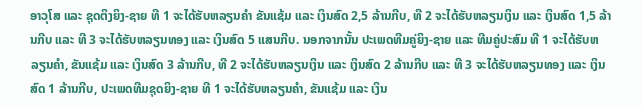ອາວຸໂສ ແລະ ຊຸດຕິງຍິງ-ຊາຍ ທີ 1 ຈະໄດ້ຮັບຫລຽນຄໍາ ຂັນແຊ້ມ ແລະ ເງິນສົດ 2,5 ລ້ານກີບ, ທີ 2 ຈະໄດ້ຮັບຫລຽນເງິນ ແລະ ເງິນສົດ 1,5 ລ້ານກີບ ແລະ ທີ 3 ຈະໄດ້ຮັບຫລຽນທອງ ແລະ ເງິນສົດ 5 ແສນກີບ. ນອກຈາກນັ້ນ ປະເພດທີມຄູ່ຍິງ-ຊາຍ ແລະ ທີມຄູ່ປະສົມ ທີ 1 ຈະໄດ້ຮັບຫລຽນຄຳ, ຂັນແຊ້ມ ແລະ ເງິນສົດ 3 ລ້ານກີບ, ທີ 2 ຈະໄດ້ຮັບຫລຽນເງິນ ແລະ ເງິນສົດ 2 ລ້ານກີບ ແລະ ທີ 3 ຈະໄດ້ຮັບຫລຽນທອງ ແລະ ເງິນສົດ 1 ລ້ານກີບ, ປະເພດທີມຊຸດຍິງ-ຊາຍ ທີ 1 ຈະໄດ້ຮັບຫລຽນຄຳ, ຂັນແຊ້ມ ແລະ ເງິນ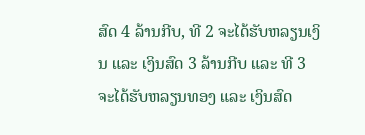ສົດ 4 ລ້ານກີບ, ທີ 2 ຈະໄດ້ຮັບຫລຽນເງິນ ແລະ ເງິນສົດ 3 ລ້ານກີບ ແລະ ທີ 3 ຈະໄດ້ຮັບຫລຽນທອງ ແລະ ເງິນສົດ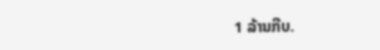1 ລ້ານກີບ.